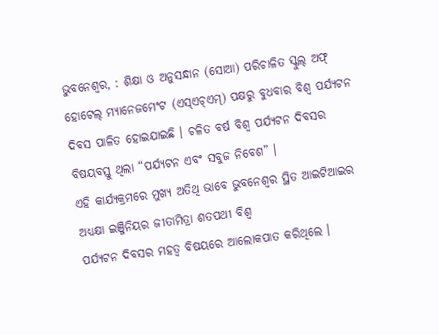ଭୁବନେଶ୍ୱର, : ଶିକ୍ଷା ଓ ଅନୁସନ୍ଧାନ (ସୋଆ) ପରିଚାଳିତ ସ୍କୁଲ୍ ଅଫ୍ ହୋଟେଲ୍ ମ୍ୟାନେଜମେଂଟ (ଏସ୍ଏଚ୍ଏମ୍) ପକ୍ଷରୁ ବୁଧବାର ବିଶ୍ୱ ପର୍ଯ୍ୟଟନ ଦିବସ ପାଳିତ ହୋଇଯାଇଛି । ଚଳିତ ବର୍ଷ ବିଶ୍ୱ ପର୍ଯ୍ୟଟନ ଦିବସର ବିଷୟବସ୍ତୁ ଥିଲା “ପର୍ଯ୍ୟଟନ ଏବଂ ସବୁଜ ନିବେଶ” ।
ଏହି କାର୍ଯ୍ୟକ୍ରମରେ ମୁଖ୍ୟ ଅତିଥି ଭାବେ ଭୁବନେଶ୍ୱର ସ୍ଥିତ ଆଇଟିଆଇର ଅଧ୍ୟକ୍ଷା ଇଞ୍ଜିନିୟର ଜୀତାମିତ୍ରା ଶତପଥୀ ବିଶ୍ୱ
ପର୍ଯ୍ୟଟନ ଦିବସର ମହତ୍ୱ ବିଷୟରେ ଆଲୋକପାତ କରିଥିଲେ ।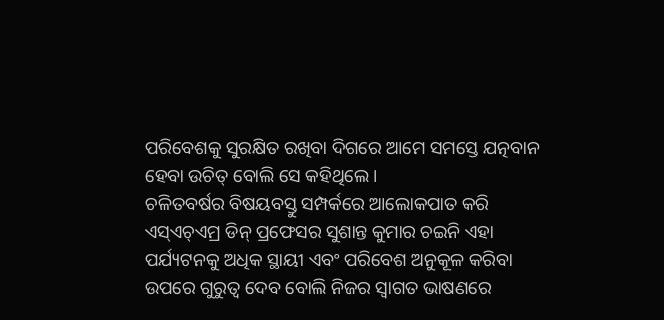ପରିବେଶକୁ ସୁରକ୍ଷିତ ରଖିବା ଦିଗରେ ଆମେ ସମସ୍ତେ ଯତ୍ନବାନ
ହେବା ଉଚିତ୍ ବୋଲି ସେ କହିଥିଲେ ।
ଚଳିତବର୍ଷର ବିଷୟବସ୍ତୁ ସମ୍ପର୍କରେ ଆଲୋକପାତ କରି ଏସ୍ଏଚ୍ଏମ୍ର ଡିନ୍ ପ୍ରଫେସର ସୁଶାନ୍ତ କୁମାର ଚଇନି ଏହା
ପର୍ଯ୍ୟଟନକୁ ଅଧିକ ସ୍ଥାୟୀ ଏବଂ ପରିବେଶ ଅନୁକୂଳ କରିବା ଉପରେ ଗୁରୁତ୍ୱ ଦେବ ବୋଲି ନିଜର ସ୍ୱାଗତ ଭାଷଣରେ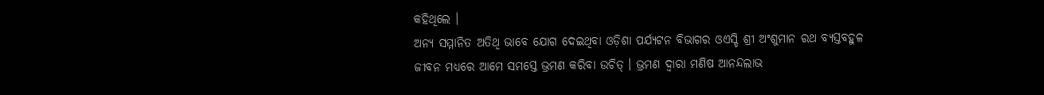କହିଥିଲେ ।
ଅନ୍ୟ ସମ୍ମାନିତ ଅତିଥି ଭାବେ ଯୋଗ ଦେଇଥିବା ଓଡ଼ିଶା ପର୍ଯ୍ୟଟନ ବିଭାଗର ଓଏସ୍ଡି ଶ୍ରୀ ଅଂଶୁମାନ ରଥ ବ୍ୟସ୍ତବହୁଳ
ଜୀବନ ମଧ୍ୟରେ ଆମେ ସମସ୍ତେ ଭ୍ରମଣ କରିବା ଉଚିତ୍ । ଭ୍ରମଣ ଦ୍ୱାରା ମଣିଷ ଆନନ୍ଦଲାଭ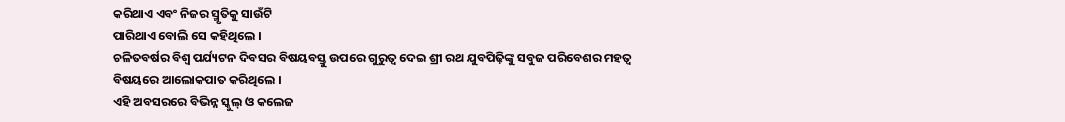କରିଥାଏ ଏବଂ ନିଜର ସ୍ମୃତିକୁ ସାଉଁଟି
ପାରିଥାଏ ବୋଲି ସେ କହିଥିଲେ ।
ଚଳିତବର୍ଷର ବିଶ୍ୱ ପର୍ଯ୍ୟଟନ ଦିବସର ବିଷୟବସ୍ତୁ ଉପରେ ଗୁରୁତ୍ୱ ଦେଇ ଶ୍ରୀ ରଥ ଯୁବପିଢ଼ିଙ୍କୁ ସବୁଜ ପରିବେଶର ମହତ୍ୱ
ବିଷୟରେ ଆଲୋକପାତ କରିଥିଲେ ।
ଏହି ଅବସରରେ ବିଭିନ୍ନ ସ୍କୁଲ୍ ଓ କଲେଜ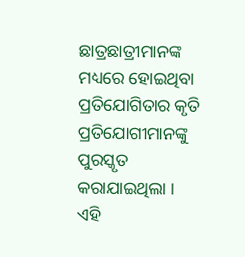ଛାତ୍ରଛାତ୍ରୀମାନଙ୍କ ମଧ୍ୟରେ ହୋଇଥିବା ପ୍ରତିଯୋଗିତାର କୃତି ପ୍ରତିଯୋଗୀମାନଙ୍କୁ
ପୁରସ୍କୃତ କରାଯାଇଥିଲା ।
ଏହି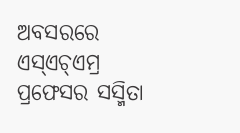ଅବସରରେ ଏସ୍ଏଚ୍ଏମ୍ର ପ୍ରଫେସର ସସ୍ମିତା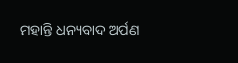ମହାନ୍ତି ଧନ୍ୟବାଦ ଅର୍ପଣ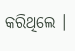କରିଥିଲେ ।